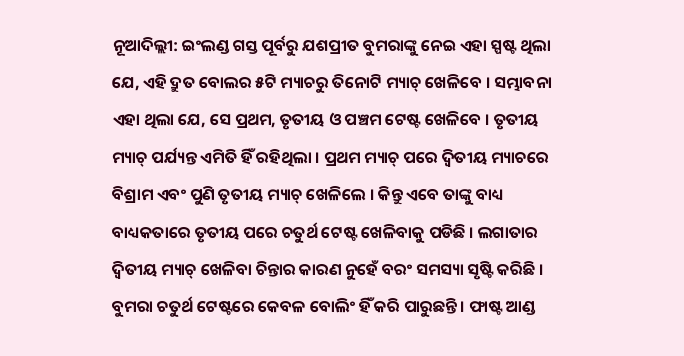ନୂଆଦିଲ୍ଲୀ: ଇଂଲଣ୍ଡ ଗସ୍ତ ପୂର୍ବରୁ ଯଶପ୍ରୀତ ବୁମରାଙ୍କୁ ନେଇ ଏହା ସ୍ପଷ୍ଟ ଥିଲା ଯେ, ଏହି ଦ୍ରୁତ ବୋଲର ୫ଟି ମ୍ୟାଚରୁ ତିନୋଟି ମ୍ୟାଚ୍ ଖେଳିବେ । ସମ୍ଭାବନା ଏହା ଥିଲା ଯେ, ସେ ପ୍ରଥମ, ତୃତୀୟ ଓ ପଞ୍ଚମ ଟେଷ୍ଟ ଖେଳିବେ । ତୃତୀୟ ମ୍ୟାଚ୍ ପର୍ଯ୍ୟନ୍ତ ଏମିତି ହିଁ ରହିଥିଲା । ପ୍ରଥମ ମ୍ୟାଚ୍ ପରେ ଦ୍ୱିତୀୟ ମ୍ୟାଚରେ ବିଶ୍ରାମ ଏବଂ ପୁଣି ତୃତୀୟ ମ୍ୟାଚ୍ ଖେଳିଲେ । କିନ୍ତୁ ଏବେ ତାଙ୍କୁ ବାଧ୍ୟ ବାଧ୍ୟକତାରେ ତୃତୀୟ ପରେ ଚତୁର୍ଥ ଟେଷ୍ଟ ଖେଳିବାକୁ ପଡିଛି । ଲଗାତାର ଦ୍ୱିତୀୟ ମ୍ୟାଚ୍ ଖେଳିବା ଚିନ୍ତାର କାରଣ ନୁହେଁ ବରଂ ସମସ୍ୟା ସୃଷ୍ଟି କରିଛି । ବୁମରା ଚତୁର୍ଥ ଟେଷ୍ଟରେ କେବଳ ବୋଲିଂ ହିଁ କରି ପାରୁଛନ୍ତି । ଫାଷ୍ଟ ଆଣ୍ଡ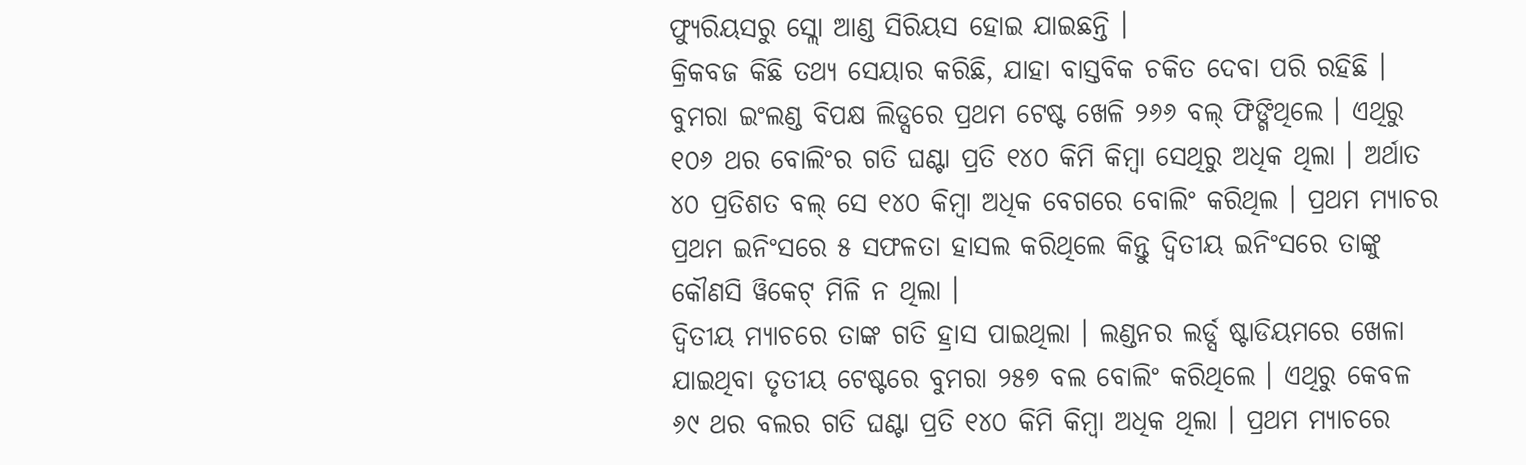ଫ୍ୟୁରିୟସରୁ ସ୍ଲୋ ଆଣ୍ଡ ସିରିୟସ ହୋଇ ଯାଇଛନ୍ତି ।
କ୍ରିକବଜ କିଛି ତଥ୍ୟ ସେୟାର କରିଛି, ଯାହା ବାସ୍ତବିକ ଚକିତ ଦେବା ପରି ରହିଛି । ବୁମରା ଇଂଲଣ୍ଡ ବିପକ୍ଷ ଲିଡ୍ସରେ ପ୍ରଥମ ଟେଷ୍ଟ ଖେଳି ୨୬୬ ବଲ୍ ଫିଙ୍ଗିଥିଲେ । ଏଥିରୁ ୧୦୬ ଥର ବୋଲିଂର ଗତି ଘଣ୍ଟା ପ୍ରତି ୧୪୦ କିମି କିମ୍ବା ସେଥିରୁ ଅଧିକ ଥିଲା । ଅର୍ଥାତ ୪୦ ପ୍ରତିଶତ ବଲ୍ ସେ ୧୪୦ କିମ୍ବା ଅଧିକ ବେଗରେ ବୋଲିଂ କରିଥିଲ । ପ୍ରଥମ ମ୍ୟାଚର ପ୍ରଥମ ଇନିଂସରେ ୫ ସଫଳତା ହାସଲ କରିଥିଲେ କିନ୍ତୁ ଦ୍ୱିତୀୟ ଇନିଂସରେ ତାଙ୍କୁ କୌଣସି ୱିକେଟ୍ ମିଳି ନ ଥିଲା ।
ଦ୍ୱିତୀୟ ମ୍ୟାଚରେ ତାଙ୍କ ଗତି ହ୍ରାସ ପାଇଥିଲା । ଲଣ୍ଡନର ଲର୍ଡ୍ସ ଷ୍ଟାଡିୟମରେ ଖେଳା ଯାଇଥିବା ତୃତୀୟ ଟେଷ୍ଟରେ ବୁମରା ୨୫୭ ବଲ ବୋଲିଂ କରିଥିଲେ । ଏଥିରୁ କେବଳ ୬୯ ଥର ବଲର ଗତି ଘଣ୍ଟା ପ୍ରତି ୧୪୦ କିମି କିମ୍ବା ଅଧିକ ଥିଲା । ପ୍ରଥମ ମ୍ୟାଚରେ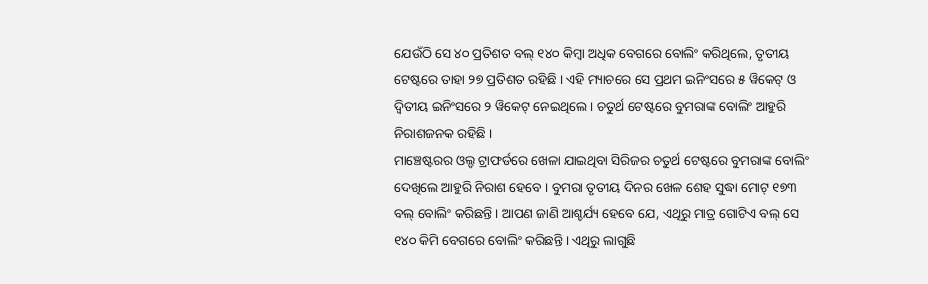ଯେଉଁଠି ସେ ୪୦ ପ୍ରତିଶତ ବଲ୍ ୧୪୦ କିମ୍ବା ଅଧିକ ବେଗରେ ବୋଲିଂ କରିଥିଲେ, ତୃତୀୟ ଟେଷ୍ଟରେ ତାହା ୨୭ ପ୍ରତିଶତ ରହିଛି । ଏହି ମ୍ୟାଚରେ ସେ ପ୍ରଥମ ଇନିଂସରେ ୫ ୱିକେଟ୍ ଓ ଦ୍ୱିତୀୟ ଇନିଂସରେ ୨ ୱିକେଟ୍ ନେଇଥିଲେ । ଚତୁର୍ଥ ଟେଷ୍ଟରେ ବୁମରାଙ୍କ ବୋଲିଂ ଆହୁରି ନିରାଶଜନକ ରହିଛି ।
ମାଞ୍ଚେଷ୍ଟରର ଓଲ୍ଡ ଟ୍ରାଫର୍ଡରେ ଖେଳା ଯାଇଥିବା ସିରିଜର ଚତୁର୍ଥ ଟେଷ୍ଟରେ ବୁମରାଙ୍କ ବୋଲିଂ ଦେଖିଲେ ଆହୁରି ନିରାଶ ହେବେ । ବୁମରା ତୃତୀୟ ଦିନର ଖେଳ ଶେହ ସୁଦ୍ଧା ମୋଟ୍ ୧୭୩ ବଲ୍ ବୋଲିଂ କରିଛନ୍ତି । ଆପଣ ଜାଣି ଆଶ୍ଚର୍ଯ୍ୟ ହେବେ ଯେ, ଏଥିରୁ ମାତ୍ର ଗୋଟିଏ ବଲ୍ ସେ ୧୪୦ କିମି ବେଗରେ ବୋଲିଂ କରିଛନ୍ତି । ଏଥିରୁ ଲାଗୁଛି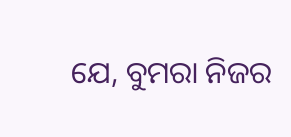ଯେ, ବୁମରା ନିଜର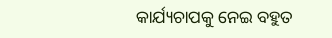କାର୍ଯ୍ୟଚାପକୁ ନେଇ ବହୁତ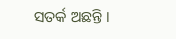ସତର୍କ ଅଛନ୍ତି ।